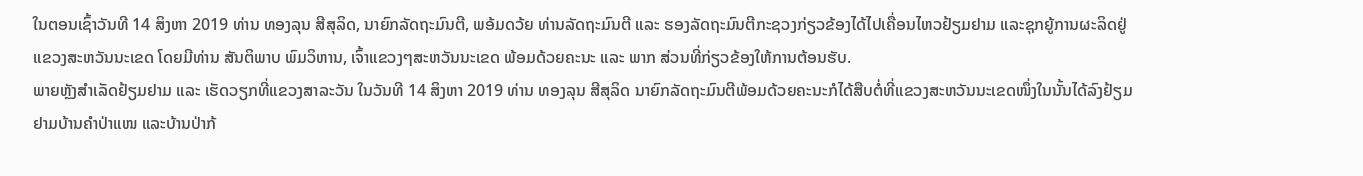ໃນຕອນເຊົ້າວັນທີ 14 ສິງຫາ 2019 ທ່ານ ທອງລຸນ ສີສຸລິດ, ນາຍົກລັດຖະມົນຕີ, ພອ້ມດວ້ຍ ທ່ານລັດຖະມົນຕີ ແລະ ຮອງລັດຖະມົນຕີກະຊວງກ່ຽວຂ້ອງໄດ້ໄປເຄື່ອນໄຫວຢ້ຽມຢາມ ແລະຊຸກຍູ້ການຜະລິດຢູ່ແຂວງສະຫວັນນະເຂດ ໂດຍມີທ່ານ ສັນຕິພາບ ພົມວິຫານ, ເຈົ້າແຂວງໆສະຫວັນນະເຂດ ພ້ອມດ້ວຍຄະນະ ແລະ ພາກ ສ່ວນທີ່ກ່ຽວຂ້ອງໃຫ້ການຕ້ອນຮັບ.
ພາຍຫຼັງສຳເລັດຢ້ຽມຢາມ ແລະ ເຮັດວຽກທີ່ແຂວງສາລະວັນ ໃນວັນທີ 14 ສິງຫາ 2019 ທ່ານ ທອງລຸນ ສີສຸລິດ ນາຍົກລັດຖະມົນຕີພ້ອມດ້ວຍຄະນະກໍໄດ້ສືບຕໍ່ທີ່ແຂວງສະຫວັນນະເຂດໜຶ່ງໃນນັ້ນໄດ້ລົງຢ້ຽມຢາມບ້ານຄຳປ່າແໜ ແລະບ້ານປ່າກ້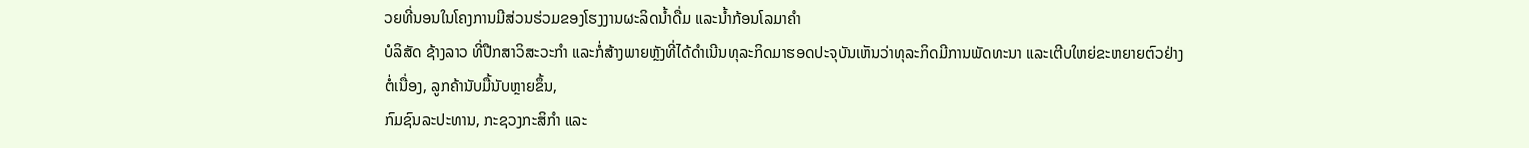ວຍທີ່ນອນໃນໂຄງການມີສ່ວນຮ່ວມຂອງໂຮງງານຜະລິດນໍ້າດື່ມ ແລະນໍ້າກ້ອນໂລມາຄຳ
ບໍລິສັດ ຊ້າງລາວ ທີ່ປືກສາວິສະວະກຳ ແລະກໍ່ສ້າງພາຍຫຼັງທີ່ໄດ້ດຳເນີນທຸລະກິດມາຮອດປະຈຸບັນເຫັນວ່າທຸລະກິດມີການພັດທະນາ ແລະເຕີບໃຫຍ່ຂະຫຍາຍຕົວຢ່າງຕໍ່ເນື່ອງ, ລູກຄ້ານັບມື້ນັບຫຼາຍຂຶ້ນ,
ກົມຊົນລະປະທານ, ກະຊວງກະສິກຳ ແລະ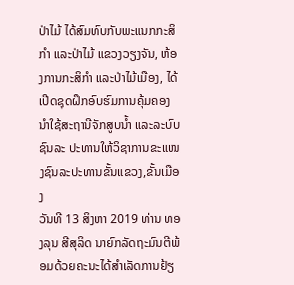ປ່າໄມ້ ໄດ້ສົມທົບກັບພະແນກກະສິກຳ ແລະປ່າໄມ້ ແຂວງວຽງຈັນ, ຫ້ອງການກະສິກຳ ແລະປ່າໄມ້ເມືອງ, ໄດ້ເປີດຊຸດຝຶກອົບຮົມການຄຸ້ມຄອງນຳໃຊ້ສະຖານີຈັກສູບນໍ້າ ແລະລະບົບຊົນລະ ປະທານໃຫ້ວິຊາການຂະແໜງຊົນລະປະທານຂັ້ນແຂວງ,ຂັ້ນເມືອງ
ວັນທີ 13 ສິງຫາ 2019 ທ່ານ ທອງລຸນ ສີສຸລິດ ນາຍົກລັດຖະມົນຕີພ້ອມດ້ວຍຄະນະໄດ້ສຳເລັດການຢ້ຽ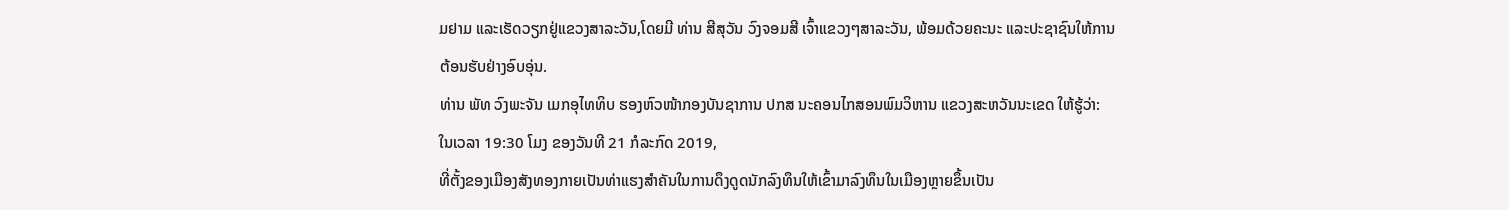ມຢາມ ແລະເຮັດວຽກຢູ່ແຂວງສາລະວັນ,ໂດຍມີ ທ່ານ ສີສຸວັນ ວົງຈອມສີ ເຈົ້າແຂວງໆສາລະວັນ, ພ້ອມດ້ວຍຄະນະ ແລະປະຊາຊົນໃຫ້ການຕ້ອນຮັບຢ່າງອົບອຸ່ນ.
ທ່ານ ພັທ ວົງພະຈັນ ເມກອຸໄທທິບ ຮອງຫົວໜ້າກອງບັນຊາການ ປກສ ນະຄອນໄກສອນພົມວິຫານ ແຂວງສະຫວັນນະເຂດ ໃຫ້ຮູ້ວ່າ: ໃນເວລາ 19:30 ໂມງ ຂອງວັນທີ 21 ກໍລະກົດ 2019,
ທີ່ຕັ້ງຂອງເມືອງສັງທອງກາຍເປັນທ່າແຮງສຳຄັນໃນການດຶງດູດນັກລົງທຶນໃຫ້ເຂົ້າມາລົງທຶນໃນເມືອງຫຼາຍຂຶ້ນເປັນ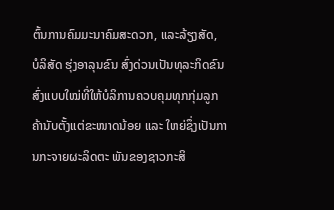ຕົ້ນການຄົມມະນາຄົມສະດວກ, ແລະລ້ຽງສັດ,
ບໍລິສັດ ຮຸ່ງອາລຸນຂົນ ສົ່ງດ່ວນເປັນທຸລະກິດຂົນສົ່ງແບບໃໝ່ທີ່ໃຫ້ບໍລິການຄວບຄຸມທຸກກຸ່ມລູກຄ້ານັບຕັ້ງແຕ່ຂະໜາດນ້ອຍ ແລະ ໃຫຍ່ຊຶ່ງເປັນການກະຈາຍຜະລິດຕະ ພັນຂອງຊາວກະສິ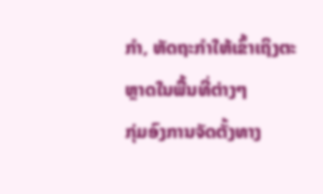ກໍາ, ຫັດຖະກໍາໃຫ້ເຂົ້າເຖິງຕະຫຼາດໃນພື້ນທີ່ຕ່າງໆ
ກຸ່ມອົງການຈັດຕັ້ງທາງ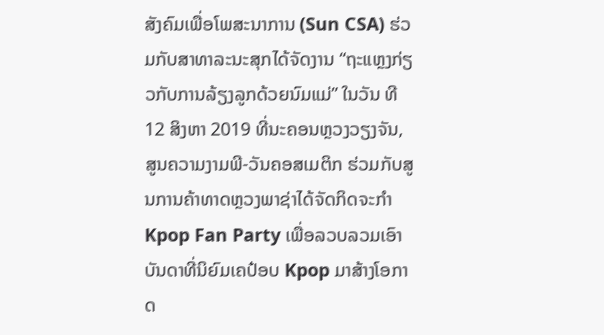ສັງຄົມເພື່ອໂພສະນາການ (Sun CSA) ຮ່ວມກັບສາທາລະນະສຸກໄດ້ຈັດງານ “ຖະແຫຼງກ່ຽວກັບການລ້ຽງລູກດ້ວຍນົມແມ່” ໃນວັນ ທີ 12 ສິງຫາ 2019 ທີ່ນະຄອນຫຼວງວຽງຈັນ,
ສູນຄວາມງາມພີ-ວັນຄອສເມຕິກ ຮ່ວມກັບສູນການຄ້າທາດຫຼວງພາຊ່າໄດ້ຈັດກິດຈະກຳ Kpop Fan Party ເພື່ອລວບລວມເອົາບັນດາທີ່ນິຍົມເຄປ໋ອບ Kpop ມາສ້າງໂອກາດ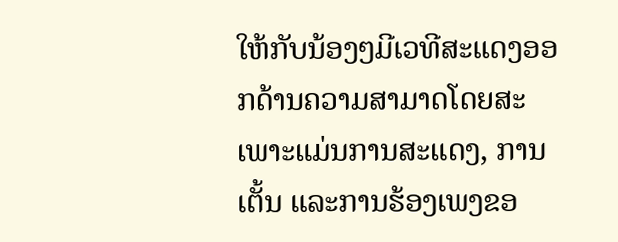ໃຫ້ກັບນ້ອງໆມີເວທີສະແດງອອກດ້ານຄວາມສາມາດໂດຍສະເພາະແມ່ນການສະແດງ, ການເຕັ້ນ ແລະການຮ້ອງເພງຂອ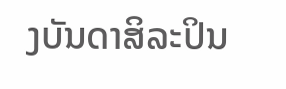ງບັນດາສິລະປິນ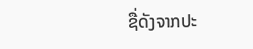ຊື່ດັງຈາກປະ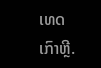ເທດເກົາຫຼີ.